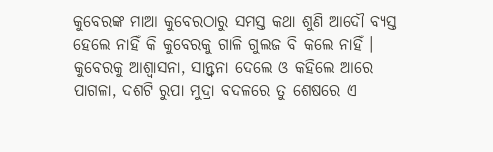କୁବେରଙ୍କ ମାଆ କୁବେରଠାରୁ ସମସ୍ତ କଥା ଶୁଣି ଆଦୌ ବ୍ୟସ୍ତ ହେଲେ ନାହିଁ କି କୁବେରକୁ ଗାଳି ଗୁଲଜ ବି କଲେ ନାହିଁ । କୁବେରକୁ ଆଶ୍ୱାସନା, ସାନ୍ତ୍ୱନା ଦେଲେ ଓ କହିଲେ ଆରେ ପାଗଳା, ଦଶଟି ରୁପା ମୁଦ୍ରା ବଦଳରେ ତୁ ଶେଷରେ ଏ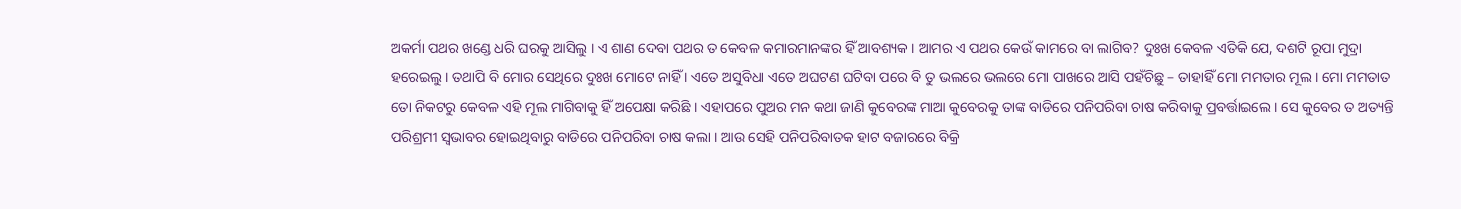ଅକର୍ମା ପଥର ଖଣ୍ଡେ ଧରି ଘରକୁ ଆସିଲୁ । ଏ ଶାଣ ଦେବା ପଥର ତ କେବଳ କମାରମାନଙ୍କର ହିଁ ଆବଶ୍ୟକ । ଆମର ଏ ପଥର କେଉଁ କାମରେ ବା ଲାଗିବ? ଦୁଃଖ କେବଳ ଏତିକି ଯେ, ଦଶଟି ରୂପା ମୁଦ୍ରା ହରେଇଲୁ । ତଥାପି ବି ମୋର ସେଥିରେ ଦୁଃଖ ମୋଟେ ନାହିଁ । ଏତେ ଅସୁବିଧା ଏତେ ଅଘଟଣ ଘଟିବା ପରେ ବି ତୁ ଭଲରେ ଭଲରେ ମୋ ପାଖରେ ଆସି ପହଁଚିଛୁ – ତାହାହିଁ ମୋ ମମତାର ମୂଲ । ମୋ ମମତାତ ତୋ ନିକଟରୁ କେବଳ ଏହି ମୂଲ ମାଗିବାକୁ ହିଁ ଅପେକ୍ଷା କରିଛି । ଏହାପରେ ପୁଅର ମନ କଥା ଜାଣି କୁବେରଙ୍କ ମାଆ କୁବେରକୁ ତାଙ୍କ ବାଡିରେ ପନିପରିବା ଚାଷ କରିବାକୁ ପ୍ରବର୍ତ୍ତାଇଲେ । ସେ କୁବେର ତ ଅତ୍ୟନ୍ତି ପରିଶ୍ରମୀ ସ୍ୱଭାବର ହୋଇଥିବାରୁ ବାଡିରେ ପନିପରିବା ଚାଷ କଲା । ଆଉ ସେହି ପନିପରିବାତକ ହାଟ ବଜାରରେ ବିକ୍ରି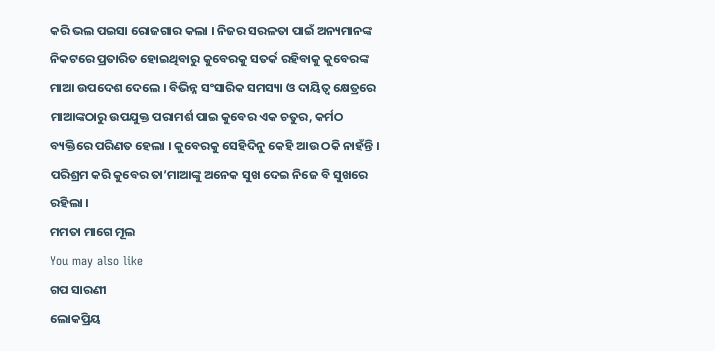କରି ଭଲ ପଇସା ରୋଜଗାର କଲା । ନିଜର ସରଳତା ପାଇଁ ଅନ୍ୟମାନଙ୍କ ନିକଟରେ ପ୍ରତାରିତ ହୋଇଥିବାରୁ କୁବେରକୁ ସତର୍କ ରହିବାକୁ କୁବେରଙ୍କ ମାଆ ଉପଦେଶ ଦେଲେ । ବିଭିନ୍ନ ସଂସାରିକ ସମସ୍ୟା ଓ ଦାୟିତ୍ୱ କ୍ଷେତ୍ରରେ ମାଆଙ୍କଠାରୁ ଉପଯୁକ୍ତ ପରାମର୍ଶ ପାଇ କୁବେର ଏକ ଚତୁର, କର୍ମଠ ବ୍ୟକ୍ତିରେ ପରିଣତ ହେଲା । କୁବେରକୁ ସେହିଦିନୁ କେହି ଆଉ ଠକି ନାହଁନ୍ତି । ପରିଶ୍ରମ କରି କୁବେର ତା’ମାଆଙ୍କୁ ଅନେକ ସୁଖ ଦେଇ ନିଜେ ବି ସୁଖରେ ରହିଲା ।
ମମତା ମାଗେ ମୂଲ
You may also like
ଗପ ସାରଣୀ
ଲୋକପ୍ରିୟ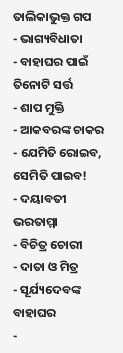ତାଲିକାଭୁକ୍ତ ଗପ
- ଭାଗ୍ୟବିଧାତା
- ବାହାଘର ପାଇଁ ତିନୋଟି ସର୍ତ୍ତ
- ଶାପ ମୁକ୍ତି
- ଆକବରଙ୍କ ଚାକର
- ଯେମିତି ରୋଇବ, ସେମିତି ପାଇବ!
- ଦୟାବତୀ ଭରତାମ୍ମା
- ବିଚିତ୍ର ଚୋରୀ
- ଦାତା ଓ ମିତ୍ର
- ସୂର୍ଯ୍ୟଦେବଙ୍କ ବାହାଘର
-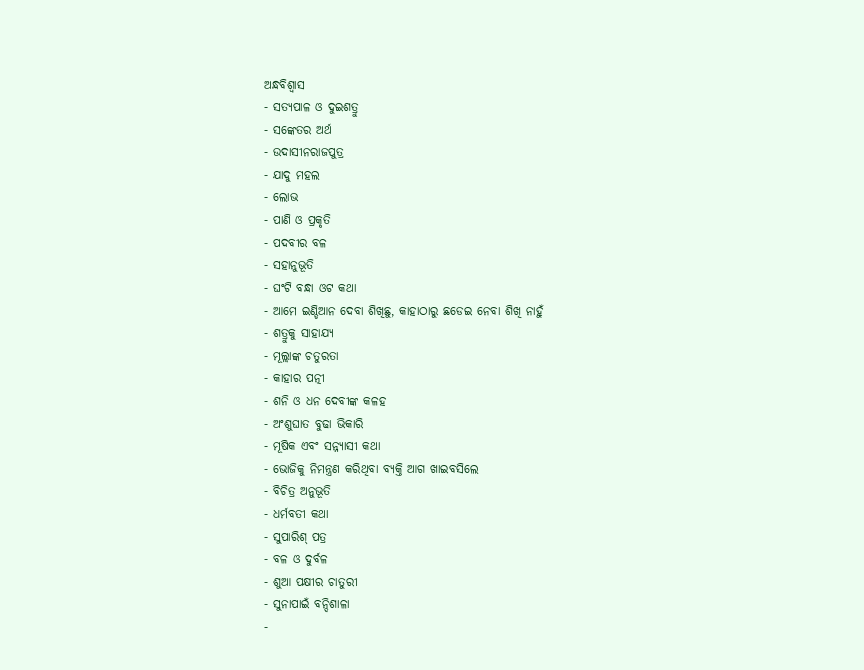ଅନ୍ଧବିଶ୍ୱାସ
- ସତ୍ୟପାଳ ଓ ଦୁଇଶତ୍ରୁ
- ସଙ୍କେତର ଅର୍ଥ
- ଉଦାସୀନରାଜପୁତ୍ର
- ଯାଦୁ ମହଲ
- ଲୋଭ
- ପାଣି ଓ ପ୍ରକୃତି
- ପଦବୀର ବଳ
- ସହାନୁଭୂତି
- ଘଂଟି ବନ୍ଧା ଓଟ କଥା
- ଆମେ ଇଣ୍ଡିଆନ ଦେବା ଶିଖିଛୁ, କାହାଠାରୁ ଛଡେଇ ନେବା ଶିଖି ନାହୁଁ
- ଶତ୍ରୁକୁ ସାହାଯ୍ୟ
- ମୂଲ୍ଲାଙ୍କ ଚତୁରତା
- କାହାର ପତ୍ନୀ
- ଶନି ଓ ଧନ ଦେବୀଙ୍କ କଳହ
- ଅଂଶୁଘାତ ବୁଢା ଭିକାରି
- ମୂଷିକ ଏବଂ ସନ୍ନ୍ୟାସୀ କଥା
- ଭୋଜିକୁ ନିମନ୍ତ୍ରଣ କରିଥିବା ବ୍ୟକ୍ତି ଆଗ ଖାଇବସିଲେ
- ବିଚିତ୍ର ଅନୁଭୂତି
- ଧର୍ମବତୀ କଥା
- ସୁପାରିଶ୍ ପତ୍ର
- ବଳ ଓ ଦୁର୍ବଳ
- ଶୁଆ ପକ୍ଷୀର ଚାତୁରୀ
- ସୁନାପାଇଁ ବନ୍ଦିଶାଳା
-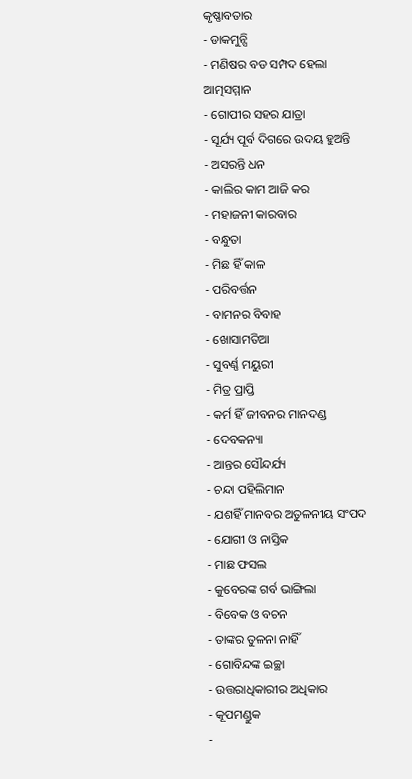କୃଷ୍ଣାବତାର
- ଡାକମୁନ୍ସି
- ମଣିଷର ବଡ ସମ୍ପଦ ହେଲା ଆତ୍ମସମ୍ମାନ
- ଗୋପୀର ସହର ଯାତ୍ରା
- ସୂର୍ଯ୍ୟ ପୂର୍ବ ଦିଗରେ ଉଦୟ ହୁଅନ୍ତି
- ଅସରନ୍ତି ଧନ
- କାଲିର କାମ ଆଜି କର
- ମହାଜନୀ କାରବାର
- ବନ୍ଧୁତା
- ମିଛ ହିଁ କାଳ
- ପରିବର୍ତ୍ତନ
- ବାମନର ବିବାହ
- ଖୋସାମତିଆ
- ସୁବର୍ଣ୍ଣ ମୟୁରୀ
- ମିତ୍ର ପ୍ରାପ୍ତି
- କର୍ମ ହିଁ ଜୀବନର ମାନଦଣ୍ଡ
- ଦେବକନ୍ୟା
- ଆନ୍ତର ସୌନ୍ଦର୍ଯ୍ୟ
- ଚନ୍ଦା ପହିଲିମାନ
- ଯଶହିଁ ମାନବର ଅତୁଳନୀୟ ସଂପଦ
- ଯୋଗୀ ଓ ନାସ୍ତିକ
- ମାଛ ଫସଲ
- କୁବେରଙ୍କ ଗର୍ବ ଭାଙ୍ଗିଲା
- ବିବେକ ଓ ବଚନ
- ତାଙ୍କର ତୁଳନା ନାହିଁ
- ଗୋବିନ୍ଦଙ୍କ ଇଚ୍ଛା
- ଉତ୍ତରାଧିକାରୀର ଅଧିକାର
- କୂପମଣ୍ଡୁକ
-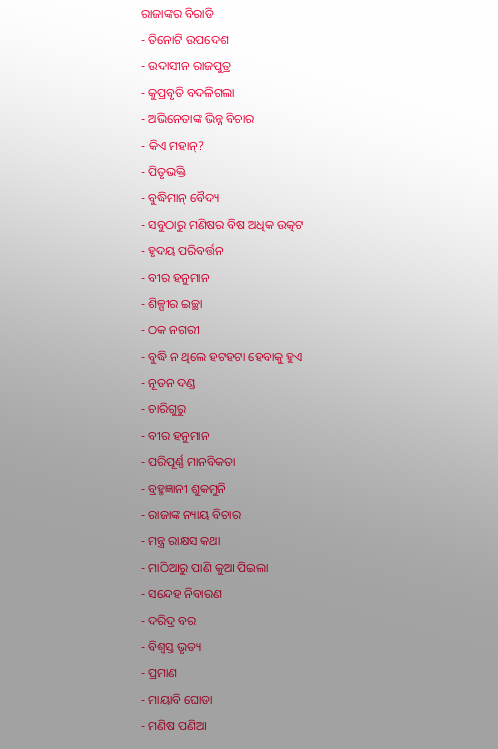ରାଜାଙ୍କର ବିରାଡି
- ତିନୋଟି ଉପଦେଶ
- ଉଦାସୀନ ରାଜପୁତ୍ର
- କୁପ୍ରବୃତି ବଦଳିଗଲା
- ଅଭିନେତାଙ୍କ ଭିନ୍ନ ବିଚାର
- କିଏ ମହାନ୍?
- ପିତୃଭକ୍ତି
- ବୁଦ୍ଧିମାନ୍ ବୈଦ୍ୟ
- ସବୁଠାରୁ ମଣିଷର ବିଷ ଅଧିକ ଉତ୍କଟ
- ହୃଦୟ ପରିବର୍ତ୍ତନ
- ବୀର ହନୁମାନ
- ଶିଳ୍ପୀର ଇଚ୍ଛା
- ଠକ ନଗରୀ
- ବୁଦ୍ଧି ନ ଥିଲେ ହଟହଟା ହେବାକୁ ହୁଏ
- ନୂତନ ଦଣ୍ଡ
- ଚାରିଗୁରୁ
- ବୀର ହନୁମାନ
- ପରିପୂର୍ଣ୍ଣ ମାନବିକତା
- ବ୍ରହ୍ମଜ୍ଞାନୀ ଶୁକମୁନି
- ରାଜାଙ୍କ ନ୍ୟାୟ ବିଚାର
- ମନ୍ତ୍ର ରାକ୍ଷସ କଥା
- ମାଠିଆରୁ ପାଣି କୁଆ ପିଇଲା
- ସନ୍ଦେହ ନିବାରଣ
- ଦରିଦ୍ର ବର
- ବିଶ୍ୱସ୍ତ ଭୃତ୍ୟ
- ପ୍ରମାଣ
- ମାୟାବି ଘୋଡା
- ମଣିଷ ପଣିଆ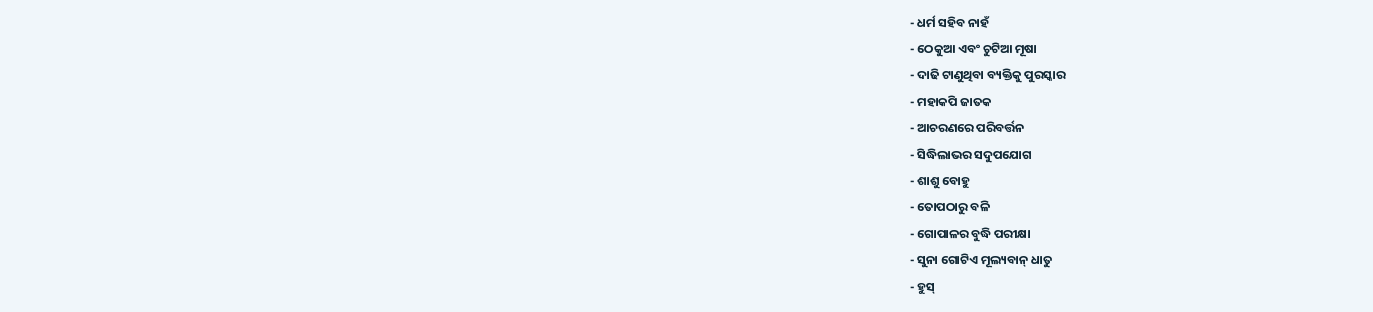- ଧର୍ମ ସହିବ ନାହଁ
- ଠେକୁଆ ଏବଂ ଚୁଟିଆ ମୂଷା
- ଦାଢି ଟାଣୁଥିବା ବ୍ୟକ୍ତିକୁ ପୁରସ୍କାର
- ମହାକପି ଜାତକ
- ଆଚରଣରେ ପରିବର୍ତ୍ତନ
- ସିଦ୍ଧିଲାଭର ସଦୁପଯୋଗ
- ଶାଶୁ ବୋହୁ
- ତୋପଠାରୁ ବଳି
- ଗୋପାଳର ବୁଦ୍ଧି ପରୀକ୍ଷା
- ସୁନା ଗୋଟିଏ ମୂଲ୍ୟବାନ୍ ଧାତୁ
- ହୁସ୍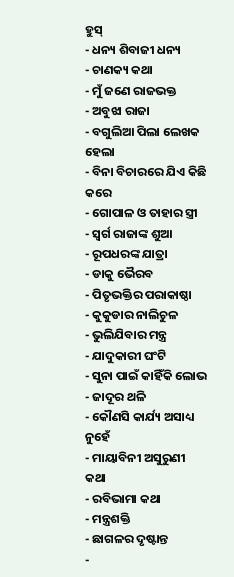ହୁସ୍
- ଧନ୍ୟ ଶିବାଜୀ ଧନ୍ୟ
- ଚାଣକ୍ୟ କଥା
- ମୁଁ ଜଣେ ରାଜଭକ୍ତ
- ଅବୁଝା ରାଜା
- ବଗୁଲିଆ ପିଲା ଲେଖକ ହେଲା
- ବିନା ବିଚାରରେ ଯିଏ କିଛି କରେ
- ଗୋପାଳ ଓ ତାହାର ସ୍ତ୍ରୀ
- ସ୍ୱର୍ଗ ରାଜାଙ୍କ ଶୁଆ
- ରୂପଧରଙ୍କ ଯାତ୍ରା
- ଡାକୁ ଭୈରବ
- ପିତୃଭକ୍ତିର ପରାକାଷ୍ଠା
- କୁକୁଡାର ନାଲିଚୁଳ
- ଭୁଲିଯିବାର ମନ୍ତ୍ର
- ଯାଦୁକାରୀ ଘଂଟି
- ସୁନା ପାଇଁ କାହିଁକି ଲୋଭ
- ଜାଦୂର ଥଳି
- କୌଣସି କାର୍ଯ୍ୟ ଅସାଧ୍ୟ ନୁହେଁ
- ମାୟାବିନୀ ଅସୁରୁଣୀ କଥା
- ରବିଭାମା କଥା
- ମନ୍ତ୍ରଶକ୍ତି
- ଛାଗଳର ଦୃଷ୍ଟାନ୍ତ
-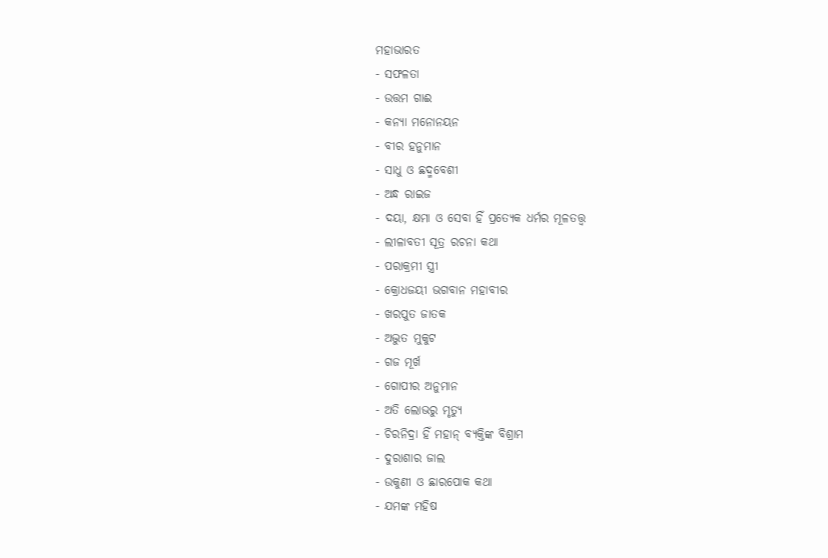ମହାଭାରତ
- ସଫଳତା
- ଉତ୍ତମ ଗାଈ
- କନ୍ୟା ମନୋନୟନ
- ବୀର ହନୁମାନ
- ସାଧୁ ଓ ଛଦ୍ମବେଶୀ
- ଅନ୍ଧ ରାଇଜ
- ଦୟା, କ୍ଷମା ଓ ସେବା ହିଁ ପ୍ରତ୍ୟେକ ଧର୍ମର ମୂଳତତ୍ତ୍ୱ
- ଲୀଳାବତୀ ସୂତ୍ର ରଚନା କଥା
- ପରାକ୍ରମୀ ସ୍ତ୍ରୀ
- କ୍ରୋଧଜୟୀ ଭଗବାନ ମହାବୀର
- ଖରପୁତ ଜାତକ
- ଅଦ୍ଭୁତ ମୁକୁଟ
- ଗଜ ମୂର୍ଖ
- ଗୋପୀର ଅନୁମାନ
- ଅତି ଲୋଭରୁ ମୃତ୍ୟୁ
- ଚିରନିଦ୍ରା ହିଁ ମହାନ୍ ବ୍ୟକ୍ତିଙ୍କ ବିଶ୍ରାମ
- ଦୁରାଶାର ଜାଲ
- ଉକୁଣୀ ଓ ଛାରପୋକ କଥା
- ଯମଙ୍କ ମହିଷ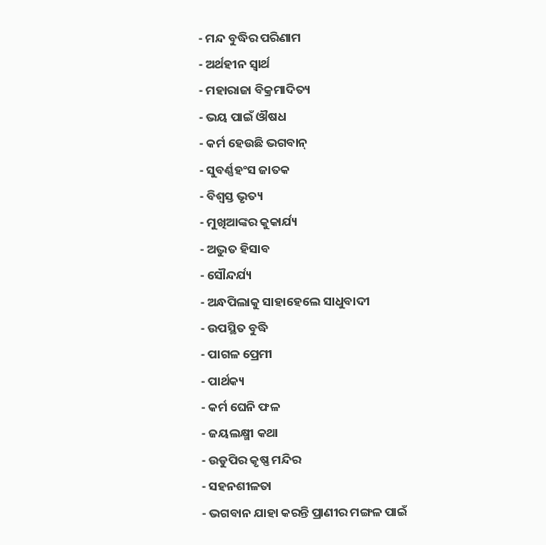- ମନ୍ଦ ବୁଦ୍ଧିର ପରିଣାମ
- ଅର୍ଥହୀନ ସ୍ୱାର୍ଥ
- ମହାରାଜା ବିକ୍ରମାଦିତ୍ୟ
- ଭୟ ପାଇଁ ଔଷଧ
- କର୍ମ ହେଉଛି ଭଗବାନ୍
- ସୁବର୍ଣ୍ଣହଂସ ଜାତକ
- ବିଶ୍ୱସ୍ତ ଭୃତ୍ୟ
- ମୁଖିଆଙ୍କର କୁକାର୍ଯ୍ୟ
- ଅଦ୍ଭୁତ ହିସାବ
- ସୌନ୍ଦର୍ଯ୍ୟ
- ଅନ୍ଧପିଲାକୁ ସାହାହେଲେ ସାଧୁବାଦୀ
- ଉପସ୍ଥିତ ବୁଦ୍ଧି
- ପାଗଳ ପ୍ରେମୀ
- ପାର୍ଥକ୍ୟ
- କର୍ମ ଘେନି ଫଳ
- ଜୟଲକ୍ଷ୍ମୀ କଥା
- ଉଡୁପିର କୃଷ୍ଣ ମନ୍ଦିର
- ସହନଶୀଳତା
- ଭଗବାନ ଯାହା କରନ୍ତି ପ୍ରାଣୀର ମଙ୍ଗଳ ପାଇଁ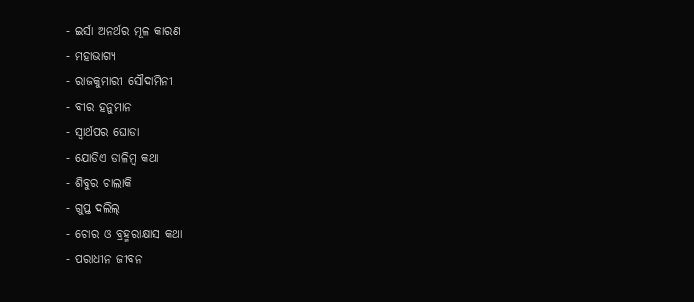- ଇର୍ସା ଅନର୍ଥର ମୂଳ କାରଣ
- ମହାଭାଗ୍ୟ
- ରାଜକୁମାରୀ ସୌଦାମିନୀ
- ବୀର ହନୁମାନ
- ସ୍ୱାର୍ଥପର ଘୋଡା
- ଯୋଡିଏ ଡାଳିମ୍ବ କଥା
- ଶିବୁର ଚାଲାକି
- ଗୁପ୍ତ ଦଲିଲ୍
- ଚୋର ଓ ବ୍ରହ୍ମରାକ୍ଷାସ କଥା
- ପରାଧୀନ ଜୀବନ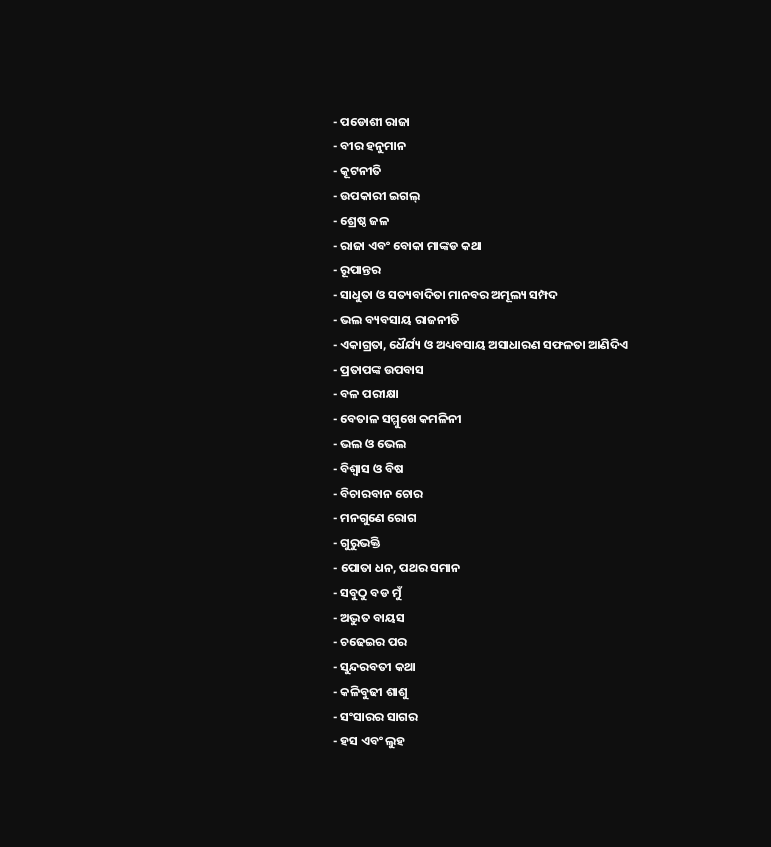- ପଡୋଶୀ ରାଜା
- ବୀର ହନୁମାନ
- କୂଟନୀତି
- ଉପକାରୀ ଇଗଲ୍
- ଶ୍ରେଷ୍ଠ ଜଳ
- ରାଜା ଏବଂ ବୋକା ମାଙ୍କଡ କଥା
- ରୂପାନ୍ତର
- ସାଧୁତା ଓ ସତ୍ୟବାଦିତା ମାନବର ଅମୂଲ୍ୟ ସମ୍ପଦ
- ଭଲ ବ୍ୟବସାୟ ରାଜନୀତି
- ଏକାଗ୍ରତା, ଧୈର୍ଯ୍ୟ ଓ ଅଧ୍ୟବସାୟ ଅସାଧାରଣ ସଫଳତା ଆଣିଦିଏ
- ପ୍ରତାପଙ୍କ ଉପବାସ
- ବଳ ପରୀକ୍ଷା
- ବେତାଳ ସମ୍ମୁଖେ କମଳିନୀ
- ଭଲ ଓ ଭେଲ
- ବିଶ୍ୱାସ ଓ ବିଷ
- ବିଚାରବାନ ଚୋର
- ମନଗୁଣେ ରୋଗ
- ଗୁରୁଭକ୍ତି
- ପୋତା ଧନ, ପଥର ସମାନ
- ସବୁଠୁ ବଡ ମୁଁ
- ଅଦ୍ଭୁତ ବାୟସ
- ଚଢେଇର ପର
- ସୁନ୍ଦରବତୀ କଥା
- କଳିବୁଢୀ ଶାଶୁ
- ସଂସାରର ସାଗର
- ହସ ଏବଂ ଲୁହ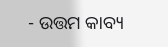- ଉତ୍ତମ କାବ୍ୟ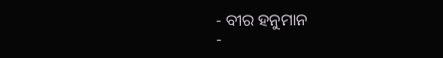- ବୀର ହନୁମାନ
-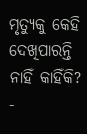ମୃତ୍ୟୁକୁ କେହି ଦେଖିପାରନ୍ତି ନାହିଁ କାହିଁକି?
-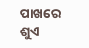ପାଖରେ ଶୁଏ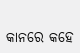କାନରେ କହେ